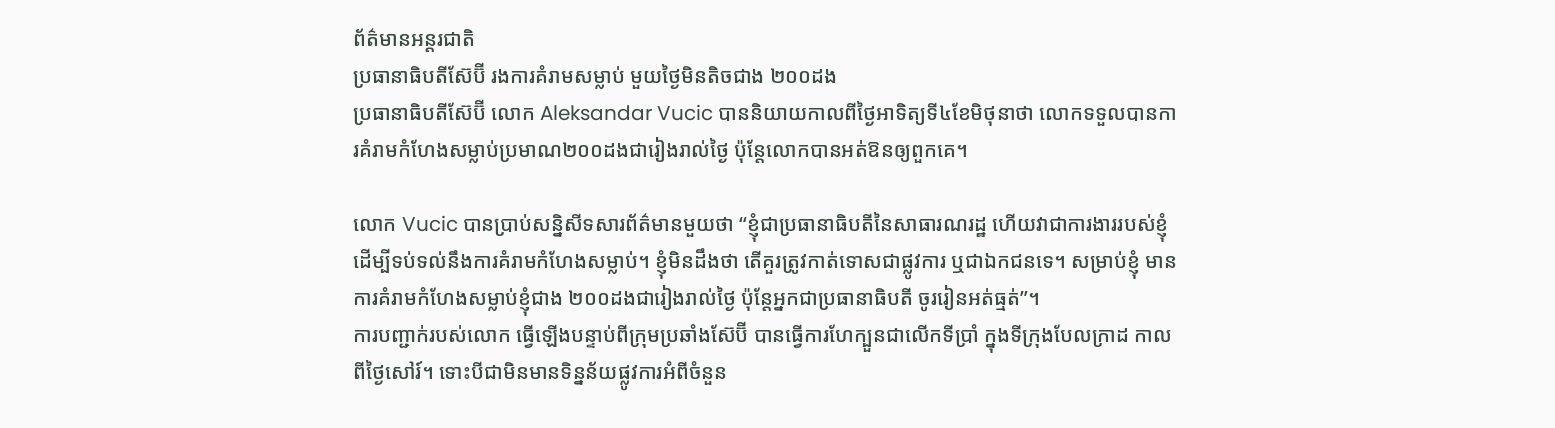ព័ត៌មានអន្ដរជាតិ
ប្រធានាធិបតីស៊ែប៊ី រងការគំរាមសម្លាប់ មួយថ្ងៃមិនតិចជាង ២០០ដង
ប្រធានាធិបតីស៊ែប៊ី លោក Aleksandar Vucic បាននិយាយកាលពីថ្ងៃអាទិត្យទី៤ខែមិថុនាថា លោកទទួលបានការគំរាមកំហែងសម្លាប់ប្រមាណ២០០ដងជារៀងរាល់ថ្ងៃ ប៉ុន្តែលោកបានអត់ឱនឲ្យពួកគេ។

លោក Vucic បានប្រាប់សន្និសីទសារព័ត៌មានមួយថា “ខ្ញុំជាប្រធានាធិបតីនៃសាធារណរដ្ឋ ហើយវាជាការងាររបស់ខ្ញុំ ដើម្បីទប់ទល់នឹងការគំរាមកំហែងសម្លាប់។ ខ្ញុំមិនដឹងថា តើគួរត្រូវកាត់ទោសជាផ្លូវការ ឬជាឯកជនទេ។ សម្រាប់ខ្ញុំ មានការគំរាមកំហែងសម្លាប់ខ្ញុំជាង ២០០ដងជារៀងរាល់ថ្ងៃ ប៉ុន្តែអ្នកជាប្រធានាធិបតី ចូររៀនអត់ធ្មត់”។
ការបញ្ជាក់របស់លោក ធ្វើឡើងបន្ទាប់ពីក្រុមប្រឆាំងស៊ែប៊ី បានធ្វើការហែក្បួនជាលើកទីប្រាំ ក្នុងទីក្រុងបែលក្រាដ កាលពីថ្ងៃសៅរ៍។ ទោះបីជាមិនមានទិន្នន័យផ្លូវការអំពីចំនួន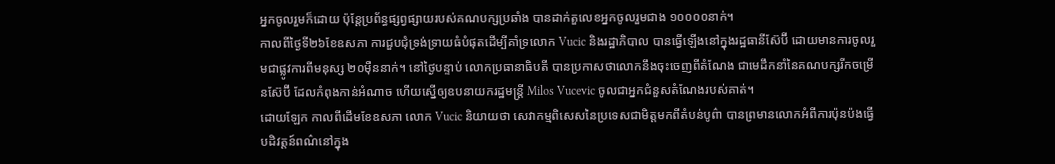អ្នកចូលរួមក៏ដោយ ប៉ុន្តែប្រព័ន្ធផ្សព្វផ្សាយរបស់គណបក្សប្រឆាំង បានដាក់តួលេខអ្នកចូលរួមជាង ១០០០០នាក់។
កាលពីថ្ងៃទី២៦ខែឧសភា ការជួបជុំទ្រង់ទ្រាយធំបំផុតដើម្បីគាំទ្រលោក Vucic និងរដ្ឋាភិបាល បានធ្វើឡើងនៅក្នុងរដ្ឋធានីស៊ែប៊ី ដោយមានការចូលរួមជាផ្លូវការពីមនុស្ស ២០ម៉ឺននាក់។ នៅថ្ងៃបន្ទាប់ លោកប្រធានាធិបតី បានប្រកាសថាលោកនឹងចុះចេញពីតំណែង ជាមេដឹកនាំនៃគណបក្សរីកចម្រើនស៊ែប៊ី ដែលកំពុងកាន់អំណាច ហើយស្នើឲ្យឧបនាយករដ្ឋមន្ត្រី Milos Vucevic ចូលជាអ្នកជំនួសតំណែងរបស់គាត់។
ដោយឡែក កាលពីដើមខែឧសភា លោក Vucic និយាយថា សេវាកម្មពិសេសនៃប្រទេសជាមិត្តមកពីតំបន់បូព៌ា បានព្រមានលោកអំពីការប៉ុនប៉ងធ្វើបដិវត្តន៍ពណ៌នៅក្នុង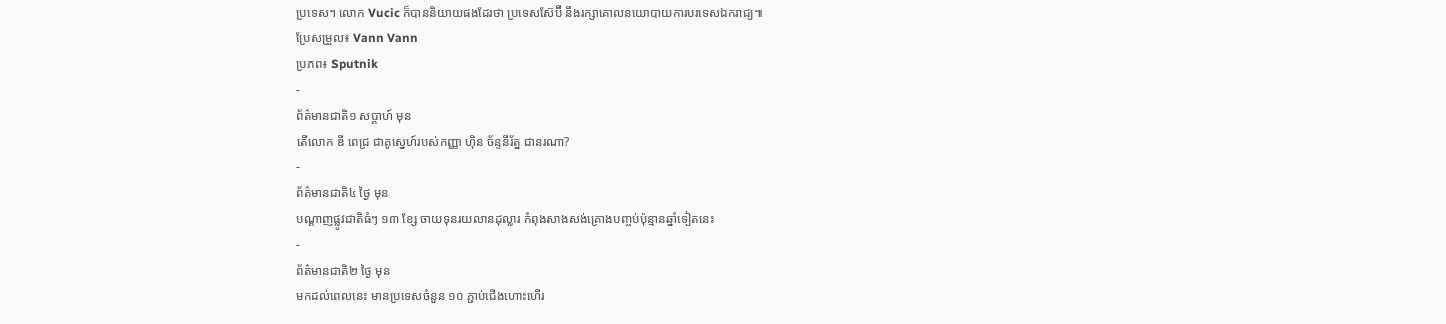ប្រទេស។ លោក Vucic ក៏បាននិយាយផងដែរថា ប្រទេសស៊ែប៊ី នឹងរក្សាគោលនយោបាយការបរទេសឯករាជ្យ៕
ប្រែសម្រួល៖ Vann Vann
ប្រភព៖ Sputnik
-
ព័ត៌មានជាតិ១ សប្តាហ៍ មុន
តើលោក ឌី ពេជ្រ ជាគូស្នេហ៍របស់កញ្ញា ហ៊ិន ច័ន្ទនីរ័ត្ន ជានរណា?
-
ព័ត៌មានជាតិ៤ ថ្ងៃ មុន
បណ្តាញផ្លូវជាតិធំៗ ១៣ ខ្សែ ចាយទុនរយលានដុល្លារ កំពុងសាងសង់គ្រោងបញ្ចប់ប៉ុន្មានឆ្នាំទៀតនេះ
-
ព័ត៌មានជាតិ២ ថ្ងៃ មុន
មកដល់ពេលនេះ មានប្រទេសចំនួន ១០ ភ្ជាប់ជើងហោះហើរ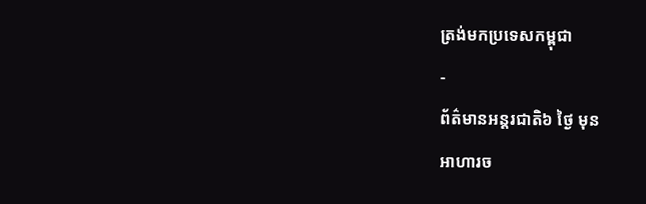ត្រង់មកប្រទេសកម្ពុជា
-
ព័ត៌មានអន្ដរជាតិ៦ ថ្ងៃ មុន
អាហារច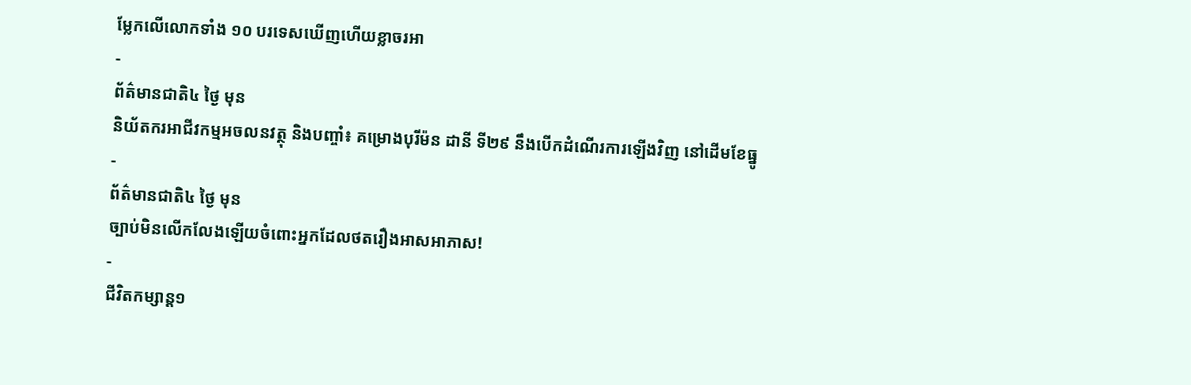ម្លែកលើលោកទាំង ១០ បរទេសឃើញហើយខ្លាចរអា
-
ព័ត៌មានជាតិ៤ ថ្ងៃ មុន
និយ័តករអាជីវកម្មអចលនវត្ថុ និងបញ្ចាំ៖ គម្រោងបុរីម៉ន ដានី ទី២៩ នឹងបើកដំណើរការឡើងវិញ នៅដើមខែធ្នូ
-
ព័ត៌មានជាតិ៤ ថ្ងៃ មុន
ច្បាប់មិនលើកលែងឡើយចំពោះអ្នកដែលថតរឿងអាសអាភាស!
-
ជីវិតកម្សាន្ដ១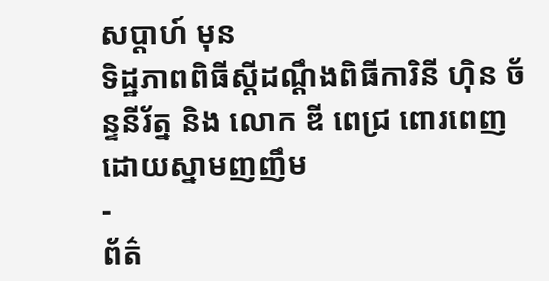សប្តាហ៍ មុន
ទិដ្ឋភាពពិធីស្ដីដណ្ដឹងពិធីការិនី ហ៊ិន ច័ន្ទនីរ័ត្ន និង លោក ឌី ពេជ្រ ពោរពេញដោយស្នាមញញឹម
-
ព័ត៌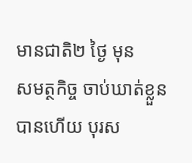មានជាតិ២ ថ្ងៃ មុន
សមត្ថកិច្ច ចាប់ឃាត់ខ្លួនបានហើយ បុរស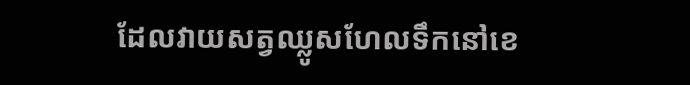ដែលវាយសត្វឈ្លូសហែលទឹកនៅខេ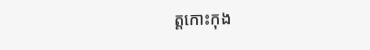ត្តកោះកុង